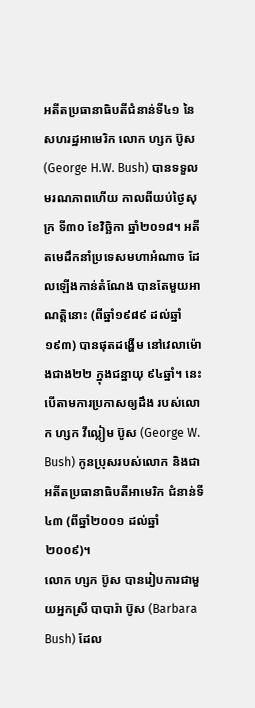អតីតប្រធានាធិបតីជំនាន់ទី៤១ នៃសហរដ្ឋអាមេរិក លោក ហ្សក ប៊ូស (George H.W. Bush) បានទទួលមរណភាពហើយ កាលពីយប់ថ្ងៃសុក្រ ទី៣០ ខែវិច្ឆិកា ឆ្នាំ២០១៨។ អតីតមេដឹកនាំប្រទេសមហាអំណាច ដែលឡើងកាន់តំណែង បានតែមួយអាណត្តិនោះ (ពីឆ្នាំ១៩៨៩ ដល់ឆ្នាំ១៩៣) បានផុតដង្ហើម នៅវេលាម៉ោងជាង២២ ក្នុងជន្នាយុ ៩៤ឆ្នាំ។ នេះ បើតាមការប្រកាសឲ្យដឹង របស់លោក ហ្សក វីល្លៀម ប៊ូស (George W. Bush) កូនប្រុសរបស់លោក និងជាអតីតប្រធានាធិបតីអាមេរិក ជំនាន់ទី៤៣ (ពីឆ្នាំ២០០១ ដល់ឆ្នាំ២០០៩)។
លោក ហ្សក ប៊ូស បានរៀបការជាមួយអ្នកស្រី បាបារ៉ា ប៊ូស (Barbara Bush) ដែល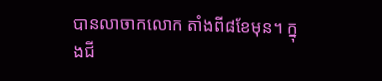បានលាចាកលោក តាំងពី៨ខែមុន។ ក្នុងជី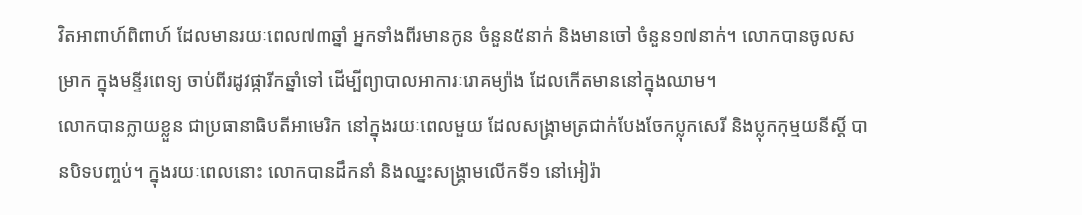វិតអាពាហ៍ពិពាហ៍ ដែលមានរយៈពេល៧៣ឆ្នាំ អ្នកទាំងពីរមានកូន ចំនួន៥នាក់ និងមានចៅ ចំនួន១៧នាក់។ លោកបានចូលសម្រាក ក្នុងមន្ទីរពេទ្យ ចាប់ពីរដូវផ្ការីកឆ្នាំទៅ ដើម្បីព្យាបាលអាការៈរោគម្យ៉ាង ដែលកើតមាននៅក្នុងឈាម។
លោកបានក្លាយខ្លួន ជាប្រធានាធិបតីអាមេរិក នៅក្នុងរយៈពេលមួយ ដែលសង្គ្រាមត្រជាក់បែងចែកប្លុកសេរី និងប្លុកកុម្មយនីស្ដិ៍ បានបិទបញ្ចប់។ ក្នុងរយៈពេលនោះ លោកបានដឹកនាំ និងឈ្នះសង្គ្រាមលើកទី១ នៅអៀរ៉ា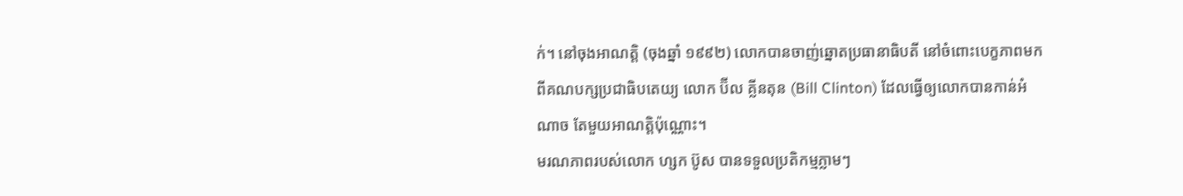ក់។ នៅចុងអាណត្តិ (ចុងឆ្នាំ ១៩៩២) លោកបានចាញ់ឆ្នោតប្រធានាធិបតី នៅចំពោះបេក្ខភាពមកពីគណបក្សប្រជាធិបតេយ្យ លោក ប៊ីល គ្លីនតុន (Bill Clinton) ដែលធ្វើឲ្យលោកបានកាន់អំណាច តែមួយអាណត្តិប៉ុណ្ណោះ។
មរណភាពរបស់លោក ហ្សក ប៊ូស បានទទួលប្រតិកម្មភ្លាមៗ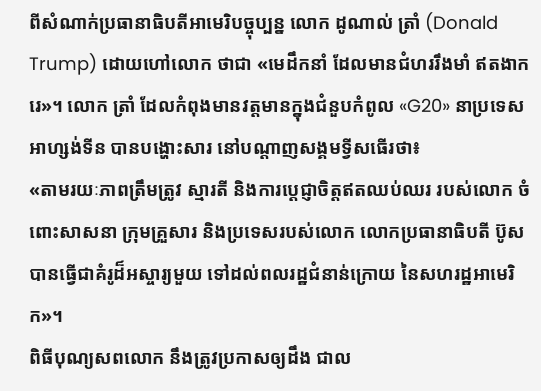ពីសំណាក់ប្រធានាធិបតីអាមេរិបច្ចុប្បន្ន លោក ដូណាល់ ត្រាំ (Donald Trump) ដោយហៅលោក ថាជា «មេដឹកនាំ ដែលមានជំហររឹងមាំ ឥតងាករេ»។ លោក ត្រាំ ដែលកំពុងមានវត្តមានក្នុងជំនួបកំពូល «G20» នាប្រទេសអាហ្សង់ទីន បានបង្ហោះសារ នៅបណ្ដាញសង្គមទ្វីសធើរថា៖
«តាមរយៈភាពត្រឹមត្រូវ ស្មារតី និងការប្តេជ្ញាចិត្តឥតឈប់ឈរ របស់លោក ចំពោះសាសនា ក្រុមគ្រួសារ និងប្រទេសរបស់លោក លោកប្រធានាធិបតី ប៊ូស បានធ្វើជាគំរូដ៏អស្ចារ្យមួយ ទៅដល់ពលរដ្ឋជំនាន់ក្រោយ នៃសហរដ្ឋអាមេរិក»។
ពិធីបុណ្យសពលោក នឹងត្រូវប្រកាសឲ្យដឹង ជាល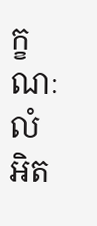ក្ខណៈលំអិត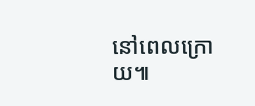នៅពេលក្រោយ៕